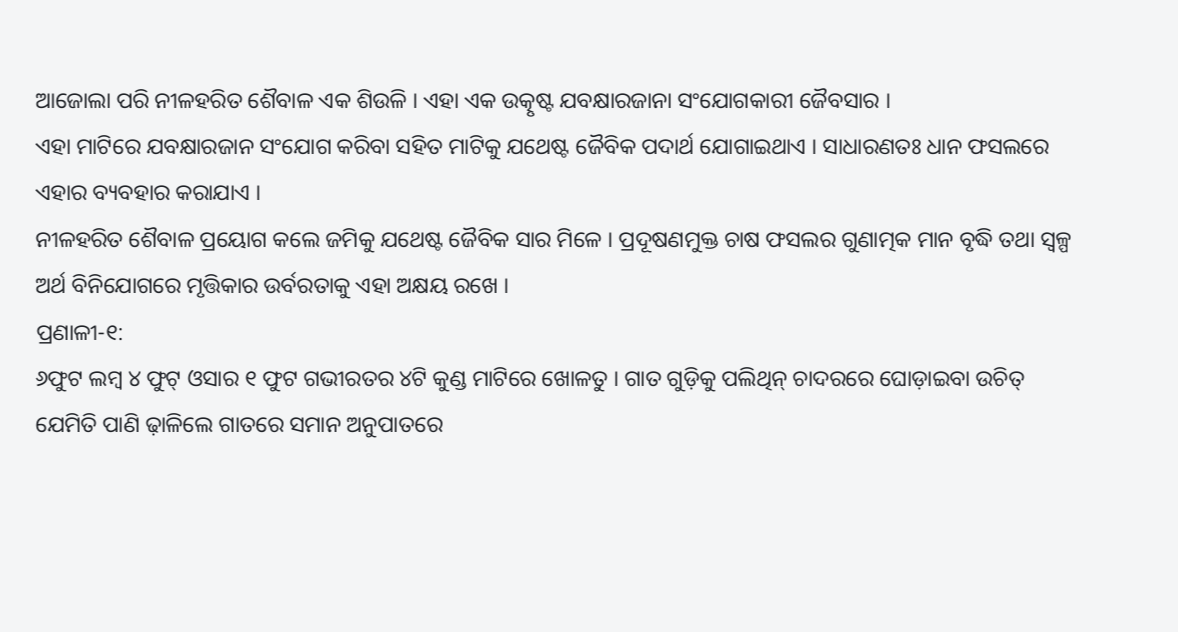ଆଜୋଲା ପରି ନୀଳହରିତ ଶୈବାଳ ଏକ ଶିଉଳି । ଏହା ଏକ ଉତ୍କୃଷ୍ଟ ଯବକ୍ଷାରଜାନା ସଂଯୋଗକାରୀ ଜୈବସାର ।
ଏହା ମାଟିରେ ଯବକ୍ଷାରଜାନ ସଂଯୋଗ କରିବା ସହିତ ମାଟିକୁ ଯଥେଷ୍ଟ ଜୈବିକ ପଦାର୍ଥ ଯୋଗାଇଥାଏ । ସାଧାରଣତଃ ଧାନ ଫସଲରେ ଏହାର ବ୍ୟବହାର କରାଯାଏ ।
ନୀଳହରିତ ଶୈବାଳ ପ୍ରୟୋଗ କଲେ ଜମିକୁ ଯଥେଷ୍ଟ ଜୈବିକ ସାର ମିଳେ । ପ୍ରଦୂଷଣମୁକ୍ତ ଚାଷ ଫସଲର ଗୁଣାତ୍ମକ ମାନ ବୃଦ୍ଧି ତଥା ସ୍ୱଳ୍ପ ଅର୍ଥ ବିନିଯୋଗରେ ମୃତ୍ତିକାର ଉର୍ବରତାକୁ ଏହା ଅକ୍ଷୟ ରଖେ ।
ପ୍ରଣାଳୀ-୧:
୬ଫୁଟ ଲମ୍ବ ୪ ଫୁଟ୍ ଓସାର ୧ ଫୁଟ ଗଭୀରତର ୪ଟି କୁଣ୍ଡ ମାଟିରେ ଖୋଳତୁ । ଗାତ ଗୁଡ଼ିକୁ ପଲିଥିନ୍ ଚାଦରରେ ଘୋଡ଼ାଇବା ଉଚିତ୍ ଯେମିତି ପାଣି ଢ଼ାଳିଲେ ଗାତରେ ସମାନ ଅନୁପାତରେ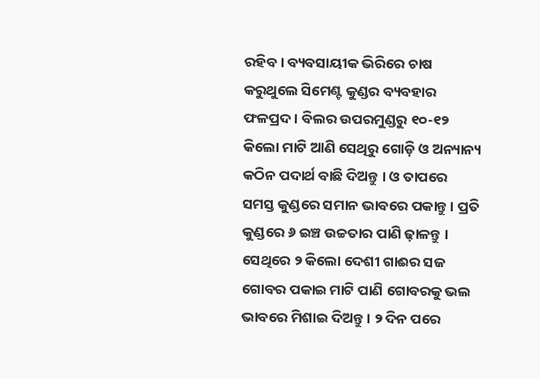ରହିବ । ବ୍ୟବସାୟୀକ ଭିରିରେ ଚାଷ କରୁଥୁଲେ ସିମେଣ୍ଟ କୁଣ୍ଡର ବ୍ୟବହାର ଫଳପ୍ରଦ । ବିଲର ଉପରମୁଣ୍ଡରୁ ୧୦-୧୨ କିଲୋ ମାଟି ଆଣି ସେଥିରୁ ଗୋଡ଼ି ଓ ଅନ୍ୟାନ୍ୟ କଠିନ ପଦାର୍ଥ ବାଛି ଦିଅନ୍ତୁ । ଓ ତାପରେ ସମସ୍ତ କୁଣ୍ଡରେ ସମାନ ଭାବରେ ପକାନ୍ତୁ । ପ୍ରତି କୁଣ୍ଡରେ ୬ ଇଞ୍ଚ ଉଚ୍ଚତାର ପାଣି ଢ଼ାଳନ୍ତୁ । ସେଥିରେ ୨ କିଲୋ ଦେଶୀ ଗାଈର ସଜ ଗୋବର ପକାଇ ମାଟି ପାଣି ଗୋବରକୁ ଭଲ ଭାବରେ ମିଶାଇ ଦିଅନ୍ତୁ । ୨ ଦିନ ପରେ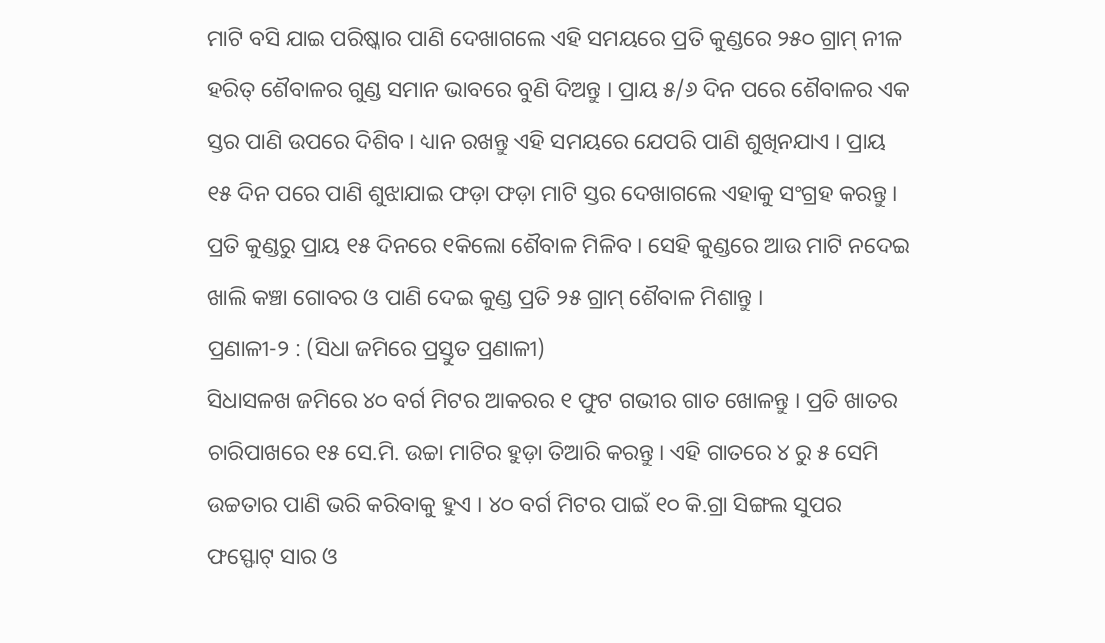ମାଟି ବସି ଯାଇ ପରିଷ୍କାର ପାଣି ଦେଖାଗଲେ ଏହି ସମୟରେ ପ୍ରତି କୁଣ୍ଡରେ ୨୫୦ ଗ୍ରାମ୍ ନୀଳ ହରିତ୍ ଶୈବାଳର ଗୁଣ୍ଡ ସମାନ ଭାବରେ ବୁଣି ଦିଅନ୍ତୁ । ପ୍ରାୟ ୫/୬ ଦିନ ପରେ ଶୈବାଳର ଏକ ସ୍ତର ପାଣି ଉପରେ ଦିଶିବ । ଧ୍ୟାନ ରଖନ୍ତୁ ଏହି ସମୟରେ ଯେପରି ପାଣି ଶୁଖିନଯାଏ । ପ୍ରାୟ ୧୫ ଦିନ ପରେ ପାଣି ଶୁଝାଯାଇ ଫଡ଼ା ଫଡ଼ା ମାଟି ସ୍ତର ଦେଖାଗଲେ ଏହାକୁ ସଂଗ୍ରହ କରନ୍ତୁ । ପ୍ରତି କୁଣ୍ଡରୁ ପ୍ରାୟ ୧୫ ଦିନରେ ୧କିଲୋ ଶୈବାଳ ମିଳିବ । ସେହି କୁଣ୍ଡରେ ଆଉ ମାଟି ନଦେଇ ଖାଲି କଞ୍ଚା ଗୋବର ଓ ପାଣି ଦେଇ କୁଣ୍ଡ ପ୍ରତି ୨୫ ଗ୍ରାମ୍ ଶୈବାଳ ମିଶାନ୍ତୁ ।
ପ୍ରଣାଳୀ-୨ : (ସିଧା ଜମିରେ ପ୍ରସ୍ତୁତ ପ୍ରଣାଳୀ)
ସିଧାସଳଖ ଜମିରେ ୪୦ ବର୍ଗ ମିଟର ଆକରର ୧ ଫୁଟ ଗଭୀର ଗାତ ଖୋଳନ୍ତୁ । ପ୍ରତି ଖାତର ଚାରିପାଖରେ ୧୫ ସେ.ମି. ଉଚ୍ଚା ମାଟିର ହୁଡ଼ା ତିଆରି କରନ୍ତୁ । ଏହି ଗାତରେ ୪ ରୁ ୫ ସେମି ଉଚ୍ଚତାର ପାଣି ଭରି କରିବାକୁ ହୁଏ । ୪୦ ବର୍ଗ ମିଟର ପାଇଁ ୧୦ କି.ଗ୍ରା ସିଙ୍ଗଲ ସୁପର ଫସ୍ଫୋଟ୍ ସାର ଓ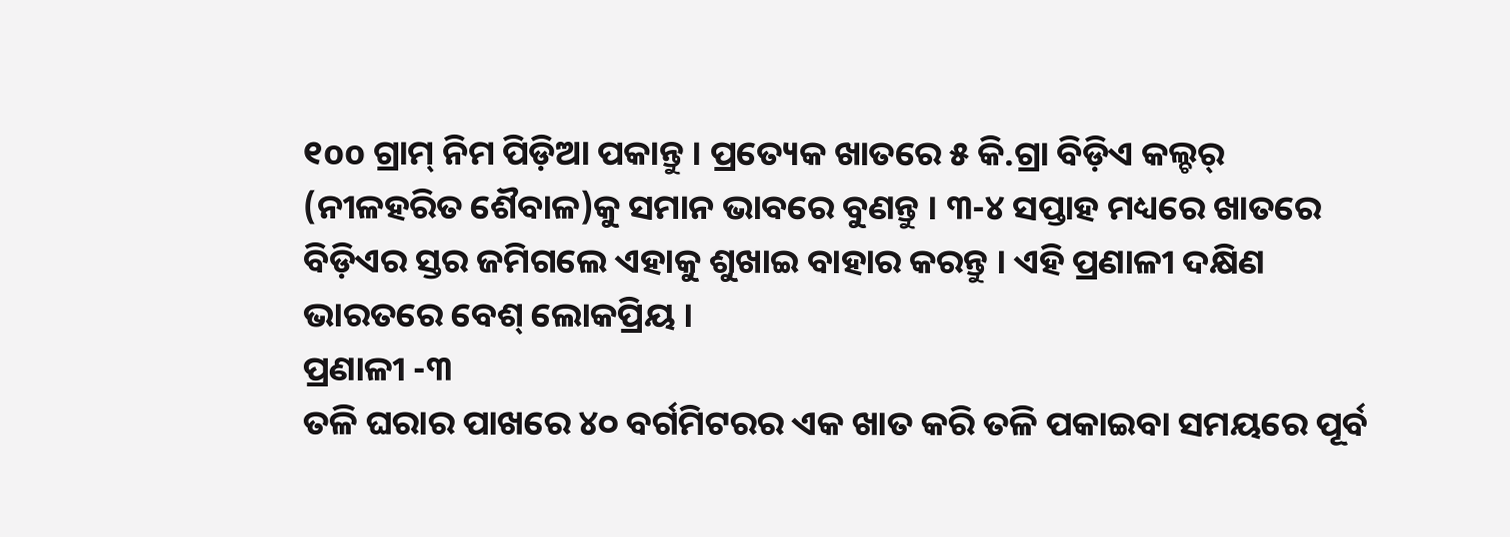୧oo ଗ୍ରାମ୍ ନିମ ପିଡ଼ିଆ ପକାନ୍ତୁ । ପ୍ରତ୍ୟେକ ଖାତରେ ୫ କି.ଗ୍ରା ବିଡ଼ିଏ କଲ୍ଚର୍ (ନୀଳହରିତ ଶୈବାଳ)କୁ ସମାନ ଭାବରେ ବୁଣନ୍ତୁ । ୩-୪ ସପ୍ତାହ ମଧ୍ୟରେ ଖାତରେ ବିଡ଼ିଏର ସ୍ତର ଜମିଗଲେ ଏହାକୁ ଶୁଖାଇ ବାହାର କରନ୍ତୁ । ଏହି ପ୍ରଣାଳୀ ଦକ୍ଷିଣ ଭାରତରେ ବେଶ୍ ଲୋକପ୍ରିୟ ।
ପ୍ରଣାଳୀ -୩
ତଳି ଘରାର ପାଖରେ ୪୦ ବର୍ଗମିଟରର ଏକ ଖାତ କରି ତଳି ପକାଇବା ସମୟରେ ପୂର୍ବ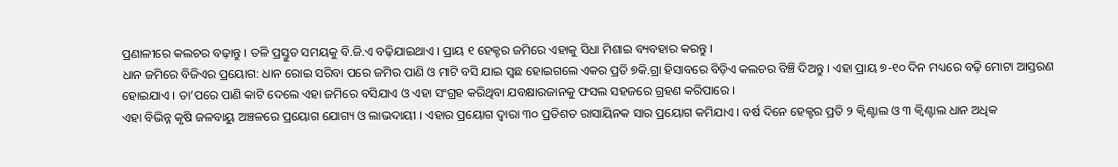ପ୍ରଣାଳୀରେ କଲଚର ବଢ଼ାନ୍ତୁ । ତଳି ପ୍ରସ୍ତୁତ ସମୟକୁ ବି.ଜି.ଏ ବଢ଼ିଯାଇଥାଏ । ପ୍ରାୟ ୧ ହେକ୍ଟର ଜମିରେ ଏହାକୁ ସିଧା ମିଶାଇ ବ୍ୟବହାର କରନ୍ତୁ ।
ଧାନ ଜମିରେ ବିଜିଏର ପ୍ରୟୋଗ: ଧାନ ରୋଇ ସରିବା ପରେ ଜମିର ପାଣି ଓ ମାଟି ବସି ଯାଇ ସ୍ଵଛ ହୋଇଗଲେ ଏକର ପ୍ରତି ୭କି.ଗ୍ରା ହିସାବରେ ବିଡ଼ିଏ କଲଚର ବିଞ୍ଚି ଦିଅନ୍ତୁ । ଏହା ପ୍ରାୟ ୭-୧୦ ଦିନ ମଧ୍ୟରେ ବଢ଼ି ମୋଟା ଆସ୍ତରଣ ହୋଇଯାଏ । ତା’ପରେ ପାଣି କାଟି ଦେଲେ ଏହା ଜମିରେ ବସିଯାଏ ଓ ଏହା ସଂଗ୍ରହ କରିଥିବା ଯବକ୍ଷାରଜାନକୁ ଫସଲ ସହଜରେ ଗ୍ରହଣ କରିପାରେ ।
ଏହା ବିଭିନ୍ନ କୃଷି ଜଳବାୟୁ ଅଞ୍ଚଳରେ ପ୍ରୟୋଗ ଯୋଗ୍ୟ ଓ ଲାଭଦାୟୀ । ଏହାର ପ୍ରୟୋଗ ଦ୍ଵାରା ୩୦ ପ୍ରତିଶତ ରାସାୟିନକ ସାର ପ୍ରୟୋଗ କମିଯାଏ । ବର୍ଷ ଦିନେ ହେକ୍ଟର ପ୍ରତି ୨ କ୍ଵିଣ୍ଟାଲ ଓ ୩ କ୍ଵିଣ୍ଟାଲ ଧାନ ଅଧିକ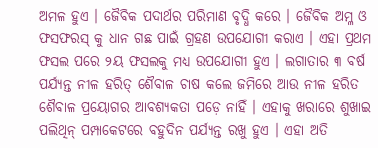ଅମଳ ହୁଏ । ଜୈବିକ ପଦାର୍ଥର ପରିମାଣ ବୃଦ୍ଧି କରେ । ଜୈବିକ ଅମ୍ଳ ଓ ଫସଫରସ୍ କୁ ଧାନ ଗଛ ପାଇଁ ଗ୍ରହଣ ଉପଯୋଗୀ କରାଏ । ଏହା ପ୍ରଥମ ଫସଲ ପରେ ୨ୟ ଫସଲକୁ ମଧ୍ୟ ଉପଯୋଗୀ ହୁଏ । ଲଗାତାର ୩ ବର୍ଷ ପର୍ଯ୍ୟନ୍ତ ନୀଳ ହରିତ୍ ଶୈବାଳ ଚାଷ କଲେ ଜମିରେ ଆଉ ନୀଳ ହରିତ ଶୈବାଳ ପ୍ରୟୋଗର ଆବଶ୍ୟକତା ପଡ଼େ ନାହିଁ । ଏହାକୁ ଖରାରେ ଶୁଖାଇ ପଲିଥିନ୍ ପମ୍ପାକେଟରେ ବହୁଦିନ ପର୍ଯ୍ୟନ୍ତ ରଖୁ ହୁଏ । ଏହା ଅତି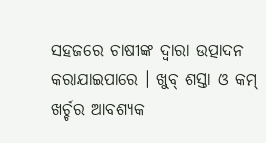ସହଜରେ ଚାଷୀଙ୍କ ଦ୍ଵାରା ଉତ୍ପାଦନ କରାଯାଇପାରେ । ଖୁବ୍ ଶସ୍ତା ଓ କମ୍ ଖର୍ଚ୍ଚର ଆବଶ୍ୟକ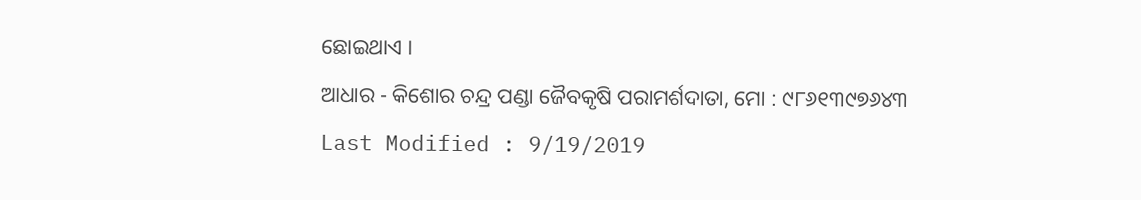ଛୋଇଥାଏ ।
ଆଧାର - କିଶୋର ଚନ୍ଦ୍ର ପଣ୍ଡା ଜୈବକୃଷି ପରାମର୍ଶଦାତା, ମୋ : ୯୮୬୧୩୯୭୬୪୩
Last Modified : 9/19/2019